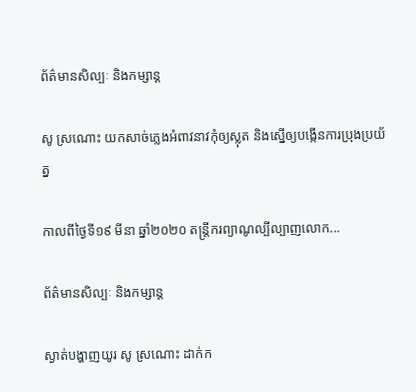ព័ត៌មានសិល្បៈ និងកម្សាន្ត

សូ ស្រណោះ យកសាច់ភ្លេងអំពាវនាវកុំឲ្យស្លុត និងស្នើឲ្យបង្កើនការប្រុងប្រយ័ត្ន

កាលពីថ្ងៃទី១៩ មីនា ឆ្នាំ២០២០ តន្ត្រីករព្យាណូល្បីល្បាញលោក...

ព័ត៌មានសិល្បៈ និងកម្សាន្ត

ស្ងាត់បង្ហាញយូរ សូ ស្រណោះ ដាក់ក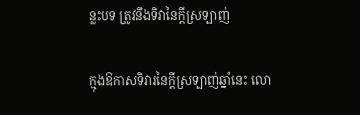ន្លះបទ ត្រូវនឹងទិវានៃក្ដីស្រទ្បាញ់

ក្មុងឱកាសទិវារនៃក្ដីស្រទ្បាញ់ឆ្នាំនេះ លោ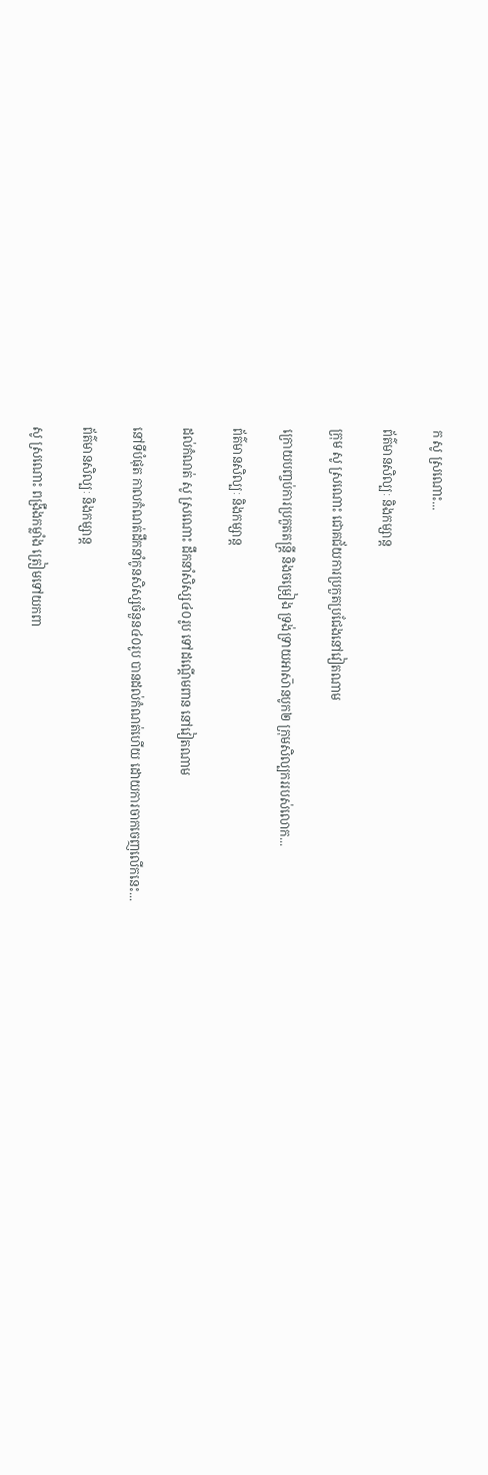ក សូ ស្រណោះ...

ព័ត៌មានសិល្បៈ និងកម្សាន្ត

ក្រុម សូ ស្រណោះ ជោគជ័យការប្រកួតប្រជែងនៅវៀតណាម

ក្រោយបញ្ចប់ការប្រកួតតន្ត្រី និងចម្រៀង ទ្រង់ទ្រាយអាស៑ានបូក២ ក្រុមសិល្បកររបស់លោក...

ព័ត៌មានសិល្បៈ និងកម្សាន្ត

ដល់កំណត់ សូ ស្រណោះ ដឹកនាំសិស្ស៤០រូប ទៅដណ្ដើមពាន នៅវៀតណាម

នៅទីបំផុត កាលកំណត់ដឹកនាំកូនសិស្សចំនួន៤០រូប បានដល់កំណត់ហើយ ដោយការចាកចេញលើកនេះ...

ព័ត៌មានសិល្បៈ និងកម្សាន្ត

សូ ស្រណោះ ពង្រឹងកម្លាំង ត្រៀមទៅយកពា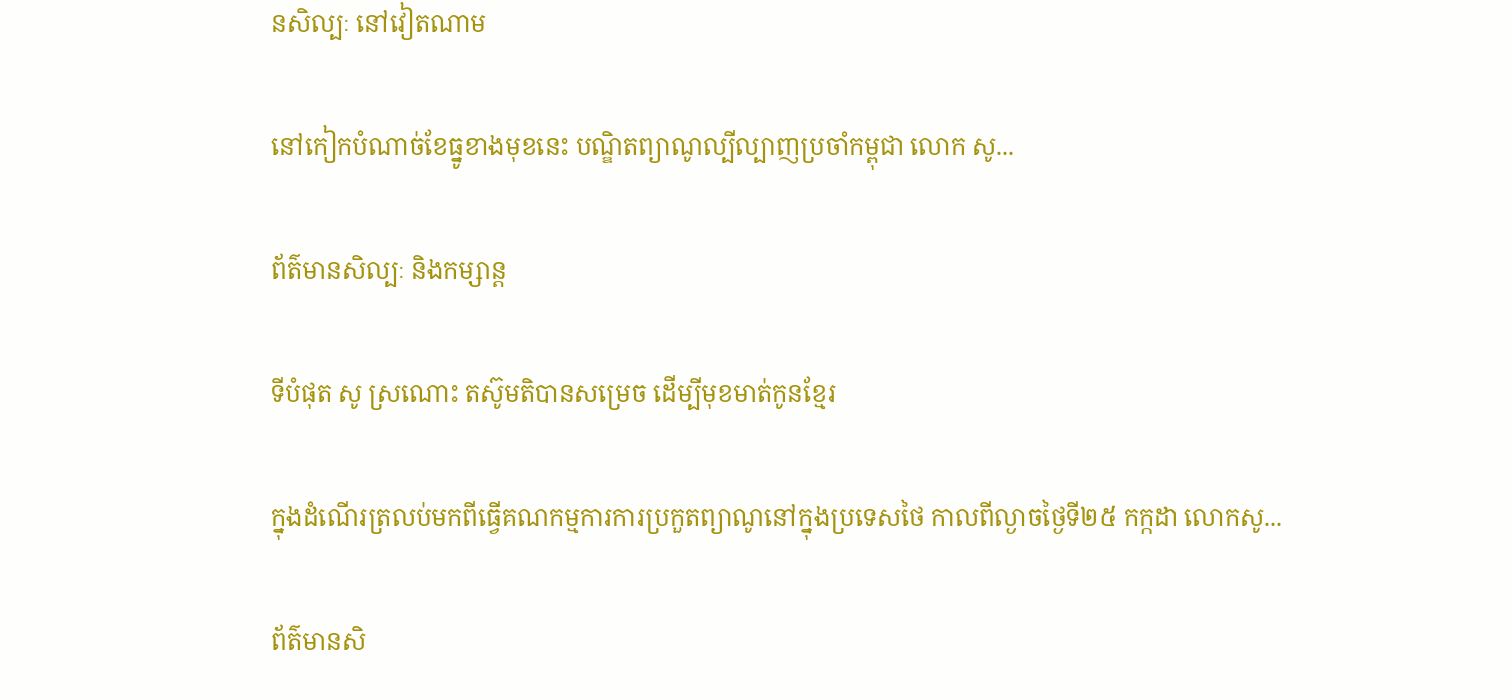នសិល្បៈ នៅវៀតណាម

នៅកៀកបំណាច់ខែធ្នូខាងមុខនេះ បណ្ឌិតព្យាណូល្បីល្បាញប្រចាំកម្ពុជា លោក សូ...

ព័ត៌មានសិល្បៈ និងកម្សាន្ត

ទីបំផុត សូ ស្រណោះ តស៊ូមតិបានសម្រេច ដើម្បីមុខមាត់កូនខ្មែរ

ក្នុងដំណើរត្រលប់មកពីធ្វើគណកម្មការការប្រកួតព្យាណូនៅក្នុងប្រទេសថៃ កាលពីល្ងាចថ្ងៃទី២៥ កក្កដា លោកសូ...

ព័ត៌មានសិ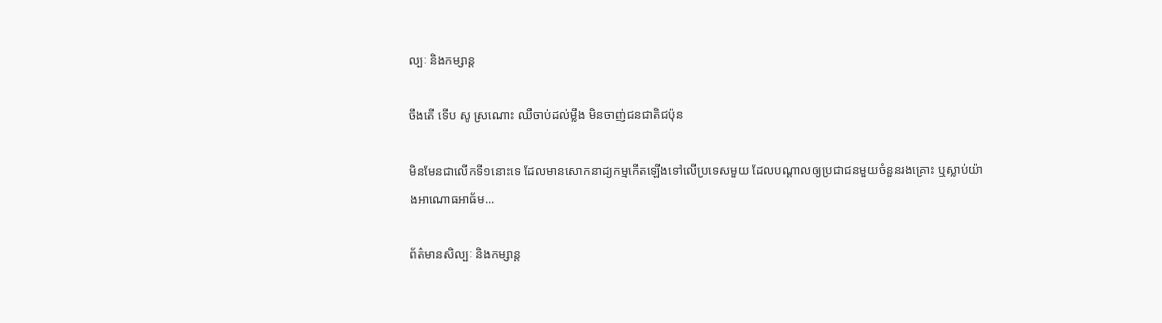ល្បៈ និងកម្សាន្ត

ចឹងតើ ទើប សូ ស្រណោះ ឈឺចាប់ដល់ម្លឹង មិនចាញ់ជនជាតិជប៉ុន

មិនមែនជាលើកទី១នោះទេ ដែលមានសោកនាដ្យកម្មកើតឡើងទៅលើប្រទេសមួយ ដែលបណ្ដាលឲ្យប្រជាជនមួយចំនួនរងគ្រោះ ឬស្លាប់យ៉ាងអាណោធអាធ័ម...

ព័ត៌មានសិល្បៈ និងកម្សាន្ត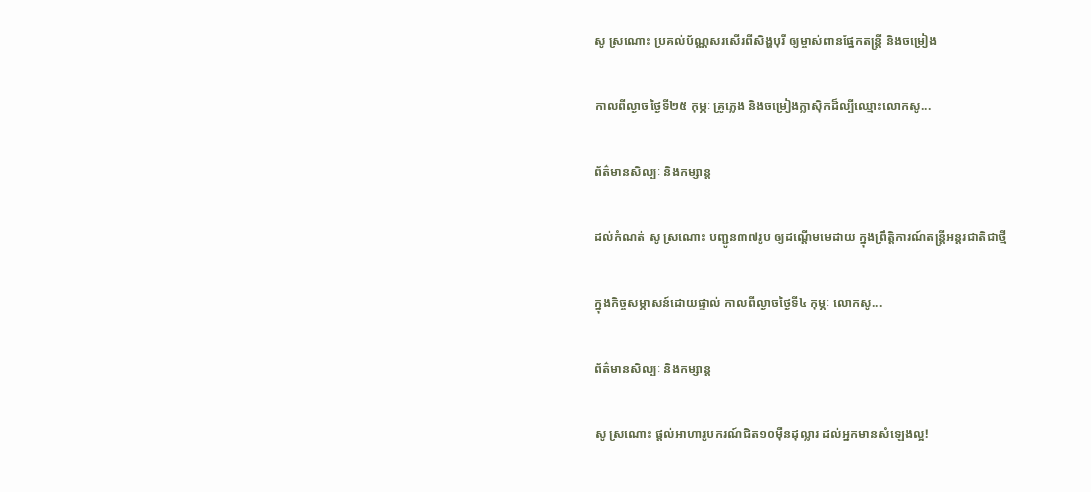សូ ស្រណោះ ប្រគល់ប័ណ្ណសរសើរពីសិង្ហបុរី ឲ្យម្ចាស់ពានផ្នែកតន្ត្រី និងចម្រៀង

កាលពីល្ងាចថ្ងៃទី២៥ កុម្ភៈ គ្រូភ្លេង និងចម្រៀងក្លាស៊ិកដ៏ល្បីឈ្មោះលោកសូ...

ព័ត៌មានសិល្បៈ និងកម្សាន្ត

ដល់កំណត់ សូ ស្រណោះ បញ្ជូន៣៧រូប ឲ្យដណ្ដើមមេដាយ ក្នុងព្រឹត្តិការណ៍តន្ត្រីអន្តរជាតិជាថ្មី

ក្នុងកិច្ចសម្ភាសន៍ដោយផ្ទាល់ កាលពីល្ងាចថ្ងៃទី៤ កុម្ភៈ លោកសូ...

ព័ត៌មានសិល្បៈ និងកម្សាន្ត

សូ ស្រណោះ ផ្ដល់អាហារូបករណ៍ជិត១០ម៉ឺនដុល្លារ ដល់អ្នកមានសំឡេងល្អ!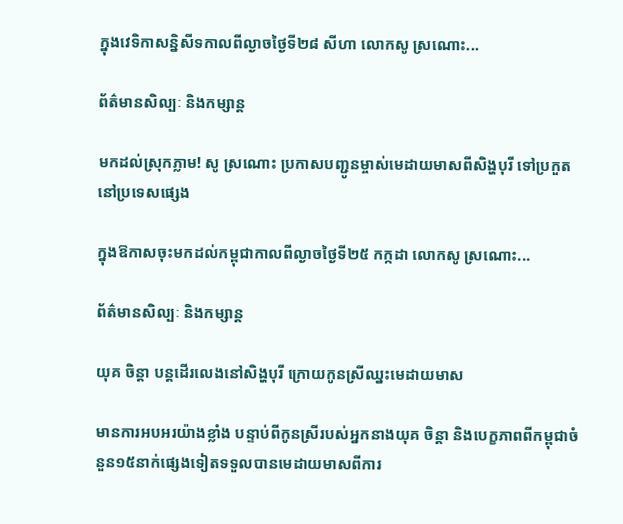ក្នុងវេទិកាសន្និសីទកាលពីល្ងាចថ្ងៃទី២៨ សីហា លោកសូ ស្រណោះ...

ព័ត៌មានសិល្បៈ និងកម្សាន្ត

មកដល់ស្រុកភ្លាម! សូ ស្រណោះ ប្រកាសបញ្ជូនម្ចាស់មេដាយមាសពីសិង្ហបុរី ទៅប្រកួតនៅប្រទេសផ្សេង

ក្នុងឱកាសចុះមកដល់កម្ពុជាកាលពីល្ងាចថ្ងៃទី២៥ កក្កដា លោកសូ ស្រណោះ...

ព័ត៌មានសិល្បៈ និងកម្សាន្ត

យុគ ចិន្តា បន្តដើរលេងនៅសិង្ហបុរី ក្រោយកូនស្រីឈ្នះមេដាយមាស

មានការអបអរយ៉ាងខ្លាំង បន្ទាប់ពីកូនស្រីរបស់អ្នកនាងយុគ ចិន្តា និងបេក្ខភាពពីកម្ពុជាចំនួន១៥នាក់ផ្សេងទៀតទទួលបានមេដាយមាសពីការ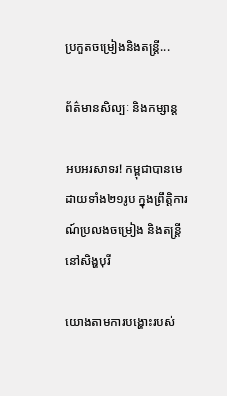ប្រកួតចម្រៀងនិងតន្ត្រី...

ព័ត៌មានសិល្បៈ និងកម្សាន្ត

អបអរសាទរ! កម្ពុជាបានមេដាយទាំង២១រូប ក្នុងព្រឹត្តិការណ៍ប្រលងចម្រៀង និងតន្រ្តី នៅសិង្ហបុរី

យោងតាមការបង្ហោះរបស់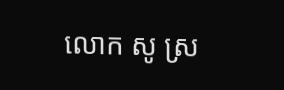លោក សូ ស្រ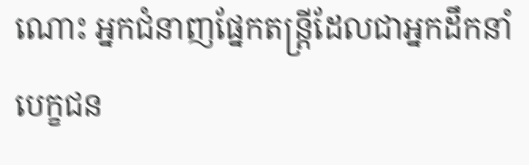ណោះ អ្នកជំនាញផ្នែកតន្ត្រីដែលជាអ្នកដឹកនាំបេក្ខជន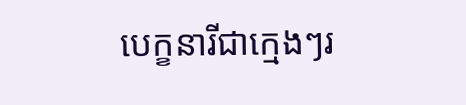បេក្ខនារីជាក្មេងៗរ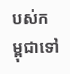បស់កម្ពុជាទៅ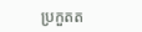ប្រកួតត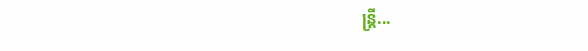ន្ត្រី...